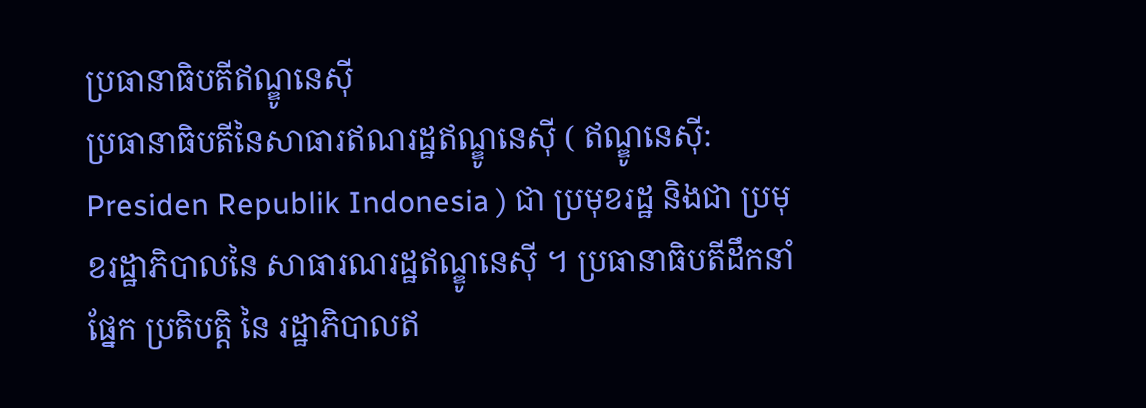ប្រធានាធិបតីឥណ្ឌូនេស៊ី
ប្រធានាធិបតីនៃសាធារឥណរដ្ឋឥណ្ឌូនេស៊ី ( ឥណ្ឌូនេស៊ី: Presiden Republik Indonesia ) ជា ប្រមុខរដ្ឋ និងជា ប្រមុខរដ្ឋាភិបាលនៃ សាធារណរដ្ឋឥណ្ឌូនេស៊ី ។ ប្រធានាធិបតីដឹកនាំផ្នែក ប្រតិបត្តិ នៃ រដ្ឋាភិបាលឥ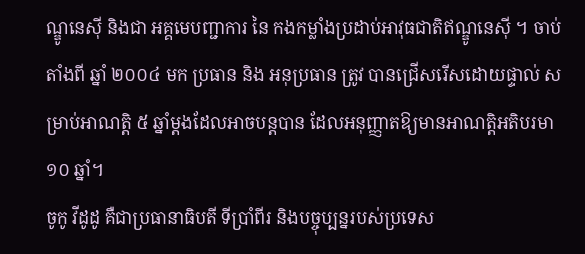ណ្ឌូនេស៊ី និងជា អគ្គមេបញ្ជាការ នៃ កងកម្លាំងប្រដាប់អាវុធជាតិឥណ្ឌូនេស៊ី ។ ចាប់តាំងពី ឆ្នាំ ២០០៤ មក ប្រធាន និង អនុប្រធាន ត្រូវ បានជ្រើសរើសដោយផ្ទាល់ សម្រាប់អាណត្តិ ៥ ឆ្នាំម្តងដែលអាចបន្តបាន ដែលអនុញ្ញាតឱ្យមានអាណត្តិអតិបរមា ១០ ឆ្នាំ។
ចូកូ វីដូដូ គឺជាប្រធានាធិបតី ទីប្រាំពីរ និងបច្ចុប្បន្នរបស់ប្រទេស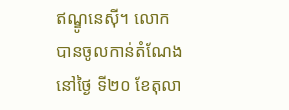ឥណ្ឌូនេស៊ី។ លោកបានចូលកាន់តំណែងនៅថ្ងៃ ទី២០ ខែតុលា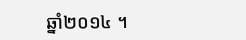ឆ្នាំ២០១៤ ។